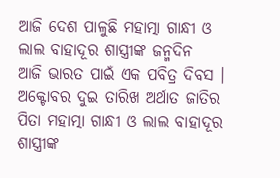ଆଜି ଦେଶ ପାଳୁଛି ମହାତ୍ମା ଗାନ୍ଧୀ ଓ ଲାଲ ବାହାଦୂର ଶାସ୍ତ୍ରୀଙ୍କ ଜନ୍ମଦିନ
ଆଜି ଭାରତ ପାଇଁ ଏକ ପବିତ୍ର ଦିବସ । ଅକ୍ଟୋବର ଦୁଇ ତାରିଖ ଅର୍ଥାତ ଜାତିର ପିତା ମହାତ୍ମା ଗାନ୍ଧୀ ଓ ଲାଲ ବାହାଦୂର ଶାସ୍ତ୍ରୀଙ୍କ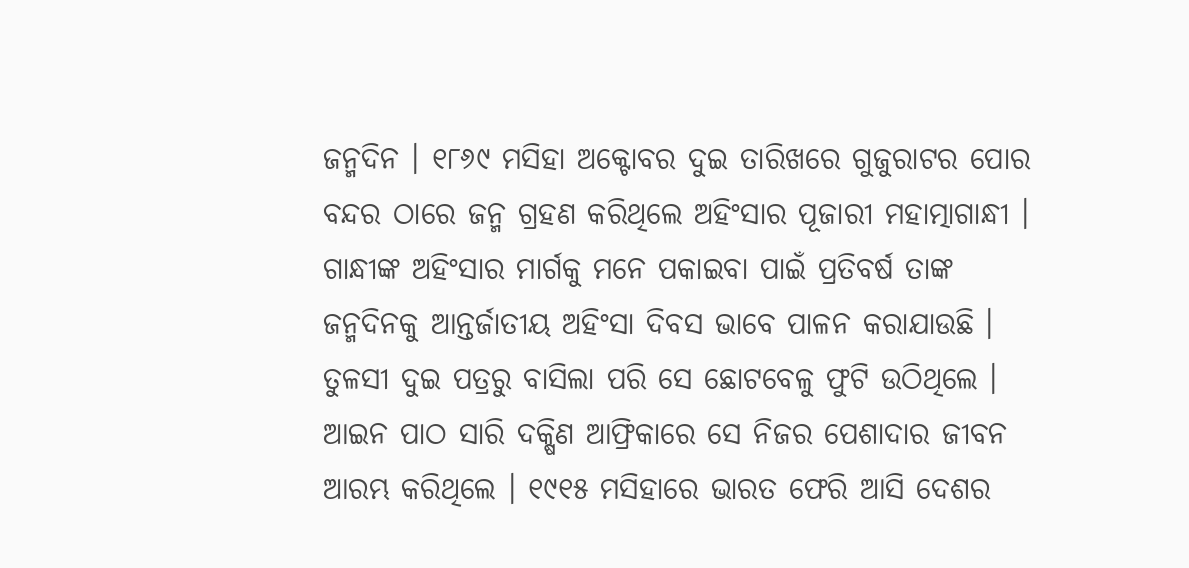ଜନ୍ମଦିନ । ୧୮୬୯ ମସିହା ଅକ୍ଟୋବର ଦୁଇ ତାରିଖରେ ଗୁଜୁରାଟର ପୋର ବନ୍ଦର ଠାରେ ଜନ୍ମ ଗ୍ରହଣ କରିଥିଲେ ଅହିଂସାର ପୂଜାରୀ ମହାତ୍ମାଗାନ୍ଧୀ । ଗାନ୍ଧୀଙ୍କ ଅହିଂସାର ମାର୍ଗକୁ ମନେ ପକାଇବା ପାଇଁ ପ୍ରତିବର୍ଷ ତାଙ୍କ ଜନ୍ମଦିନକୁ ଆନ୍ତର୍ଜାତୀୟ ଅହିଂସା ଦିବସ ଭାବେ ପାଳନ କରାଯାଉଛି । ତୁଳସୀ ଦୁଇ ପତ୍ରରୁ ବାସିଲା ପରି ସେ ଛୋଟବେଳୁ ଫୁଟି ଉଠିଥିଲେ । ଆଇନ ପାଠ ସାରି ଦକ୍ଷିଣ ଆଫ୍ରିକାରେ ସେ ନିଜର ପେଶାଦାର ଜୀବନ ଆରମ୍ଭ କରିଥିଲେ । ୧୯୧୫ ମସିହାରେ ଭାରତ ଫେରି ଆସି ଦେଶର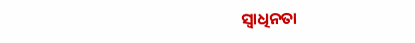ସ୍ୱାଧିନତା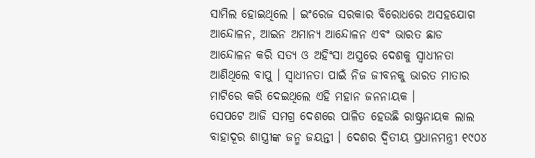ସାମିଲ ହୋଇଥିଲେ । ଇଂରେଜ ସରକାର ବିରୋଧରେ ଅସହଯୋଗ ଆନ୍ଦୋଳନ, ଆଇନ ଅମାନ୍ୟ ଆନ୍ଦୋଳନ ଏବଂ ଭାରତ ଛାଡ ଆନ୍ଦୋଳନ କରି ସତ୍ୟ ଓ ଅହିଂସା ଅସ୍ତ୍ରରେ ଦେଶକୁ ସ୍ୱାଧୀନତା ଆଣିଥିଲେ ବାପୁ । ସ୍ୱାଧୀନତା ପାଇଁ ନିଜ ଜୀବନକୁ ଭାରତ ମାତାର ମାଟିରେ କରି ଦେଇଥିଲେ ଏହି ମହାନ ଜନନାୟକ ।
ସେପଟେ ଆଜି ସମଗ୍ର ଦେଶରେ ପାଳିତ ହେଉଛି ରାଷ୍ଟ୍ରନାୟକ ଲାଲ ବାହାଦୂର ଶାସ୍ତ୍ରୀଙ୍କ ଜନ୍ମ ଜୟନ୍ତୀ । ଦେଶର ଦ୍ୱିତୀୟ ପ୍ରଧାନମନ୍ତ୍ରୀ ୧୯୦୪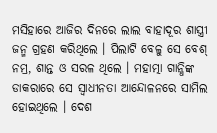ମସିହାରେ ଆଜିର ଦିନରେ ଲାଲ ବାହାଦୂର ଶାସ୍ତ୍ରୀ ଜନ୍ମ ଗ୍ରହଣ କରିଥିଲେ । ପିଲାଟି ବେଳୁ ସେ ବେଶ୍ ନମ୍ର, ଶାନ୍ତ ଓ ସରଳ ଥିଲେ । ମହାତ୍ମା ଗାନ୍ଧିଙ୍କ ଡାକରାରେ ସେ ସ୍ୱାଧୀନତା ଆନ୍ଦୋଳନରେ ସାମିଲ ହୋଇଥିଲେ । ଦେଶ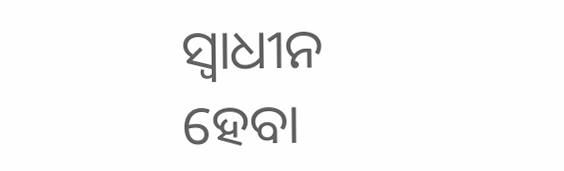ସ୍ୱାଧୀନ ହେବା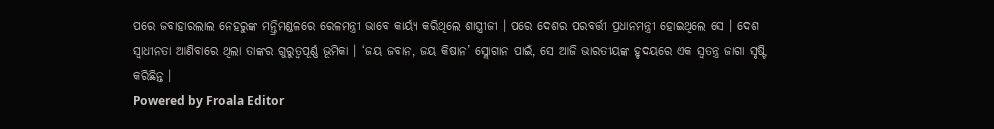ପରେ ଜବାହାରଲାଲ ନେହରୁଙ୍କ ମନ୍ତ୍ରିମଣ୍ଡଳରେ ରେଳମନ୍ତ୍ରୀ ଭାବେ କାର୍ୟ୍ୟ କରିଥିଲେ ଶାସ୍ତ୍ରୀଜୀ । ପରେ ଦେଶର ପରବର୍ତ୍ତୀ ପ୍ରଧାନମନ୍ତ୍ରୀ ହୋଇଥିଲେ ସେ । ଦେଶ ସ୍ୱାଧୀନତା ଆଣିବାରେ ଥିଲା ତାଙ୍କର ଗୁରୁତ୍ୱପୂର୍ଣ୍ଣ ଭୂମିକା । ‘ଜୟ ଜବାନ, ଜୟ କିଷାନ’ ସ୍ଲୋଗାନ ପାଇଁ, ସେ ଆଜି ଭାରତୀୟଙ୍କ ହୃଦୟରେ ଏକ ସ୍ୱତନ୍ତ୍ର ଜାଗା ସୃଷ୍ଟି କରିଛିନ୍ତ ।
Powered by Froala Editor